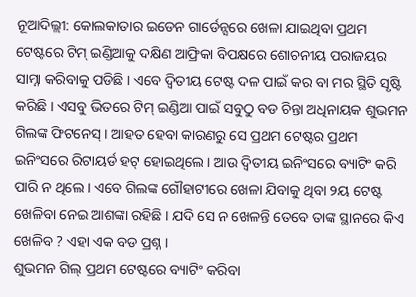ନୂଆଦିଲ୍ଲୀ: କୋଲକାତାର ଇଡେନ ଗାର୍ଡେନ୍ସରେ ଖେଳା ଯାଇଥିବା ପ୍ରଥମ ଟେଷ୍ଟରେ ଟିମ୍ ଇଣ୍ଡିଆକୁ ଦକ୍ଷିଣ ଆଫ୍ରିକା ବିପକ୍ଷରେ ଶୋଚନୀୟ ପରାଜୟର ସାମ୍ନା କରିବାକୁ ପଡିଛି । ଏବେ ଦ୍ୱିତୀୟ ଟେଷ୍ଟ ଦଳ ପାଇଁ କର ବା ମର ସ୍ଥିତି ସୃଷ୍ଟି କରିଛି । ଏସବୁ ଭିତରେ ଟିମ୍ ଇଣ୍ଡିଆ ପାଇଁ ସବୁଠୁ ବଡ ଚିନ୍ତା ଅଧିନାୟକ ଶୁଭମନ ଗିଲଙ୍କ ଫିଟନେସ୍ । ଆହତ ହେବା କାରଣରୁ ସେ ପ୍ରଥମ ଟେଷ୍ଟର ପ୍ରଥମ ଇନିଂସରେ ରିଟାୟର୍ଡ ହଟ୍ ହୋଇଥିଲେ । ଆଉ ଦ୍ୱିତୀୟ ଇନିଂସରେ ବ୍ୟାଟିଂ କରି ପାରି ନ ଥିଲେ । ଏବେ ଗିଲଙ୍କ ଗୌହାଟୀରେ ଖେଳା ଯିବାକୁ ଥିବା ୨ୟ ଟେଷ୍ଟ ଖେଳିବା ନେଇ ଆଶଙ୍କା ରହିଛି । ଯଦି ସେ ନ ଖେଳନ୍ତି ତେବେ ତାଙ୍କ ସ୍ଥାନରେ କିଏ ଖେଳିବ ? ଏହା ଏକ ବଡ ପ୍ରଶ୍ନ ।
ଶୁଭମନ ଗିଲ୍ ପ୍ରଥମ ଟେଷ୍ଟରେ ବ୍ୟାଟିଂ କରିବା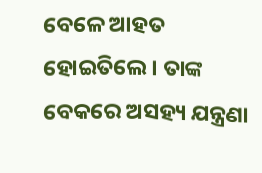ବେଳେ ଆହତ ହୋଇତିଲେ । ତାଙ୍କ ବେକରେ ଅସହ୍ୟ ଯନ୍ତ୍ରଣା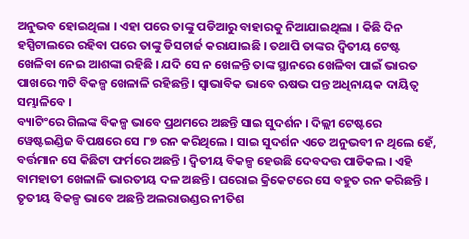ଅନୁଭବ ହୋଇଥିଲା । ଏହା ପରେ ତାଙ୍କୁ ପଡିଆରୁ ବାହାରକୁ ନିଆଯାଇଥିଲା । କିଛି ଦିନ ହସ୍ପିଟାଲରେ ରହିବା ପରେ ତାଙ୍କୁ ଡିସଚାର୍ଜ କରାଯାଇଛି । ତଥାପି ତାଙ୍କର ଦ୍ୱିତୀୟ ଟେଷ୍ଟ ଖେଳିବା ନେଇ ଆଶଙ୍କା ରହିଛି । ଯଦି ସେ ନ ଖେଳନ୍ତି ତାଙ୍କ ସ୍ଥାନରେ ଖେଳିବା ପାଇଁ ଭାରତ ପାଖରେ ୩ଟି ବିକଳ୍ପ ଖେଳାଳି ରହିଛନ୍ତି । ସ୍ୱାଭାବିକ ଭାବେ ଋଷଭ ପନ୍ତ ଅଧିନାୟକ ଦାୟିତ୍ୱ ସମ୍ଭାଳିବେ ।
ବ୍ୟାଟିଂରେ ଗିଲଙ୍କ ବିକଳ୍ପ ଭାବେ ପ୍ରଥମରେ ଅଛନ୍ତି ସାଇ ସୁଦର୍ଶନ । ଦିଲ୍ଲୀ ଟେଷ୍ଟରେ ୱେଷ୍ଟଇଣ୍ଡିଜ ବିପକ୍ଷରେ ସେ ୮୭ ରନ କରିଥିଲେ । ସାଇ ସୁଦର୍ଶନ ଏତେ ଅନୁଭବୀ ନ ଥିଲେ ହେଁ, ବର୍ତ୍ତମାନ ସେ କିଛିଟା ଫର୍ମରେ ଅଛନ୍ତି । ଦ୍ୱିତୀୟ ବିକଳ୍ପ ହେଉଛି ଦେବଦତ୍ତ ପାଡିକଲ । ଏହି ବାମହାତୀ ଖେଳାଳି ଭାରତୀୟ ଦଳ ଅଛନ୍ତି । ଘରୋଇ କ୍ରିକେଟରେ ସେ ବହୁତ ରନ କରିଛନ୍ତି । ତୃତୀୟ ବିକଳ୍ପ ଭାବେ ଅଛନ୍ତି ଅଲରାଉଣ୍ଡର ନୀତିଶ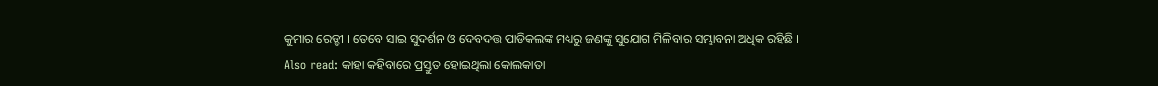କୁମାର ରେଡ୍ଡୀ । ତେବେ ସାଇ ସୁଦର୍ଶନ ଓ ଦେବଦତ୍ତ ପାଡିକଲଙ୍କ ମଧ୍ୟରୁ ଜଣଙ୍କୁ ସୁଯୋଗ ମିଳିବାର ସମ୍ଭାବନା ଅଧିକ ରହିଛି ।
Also read: କାହା କହିବାରେ ପ୍ରସ୍ତୁତ ହୋଇଥିଲା କୋଲକାତା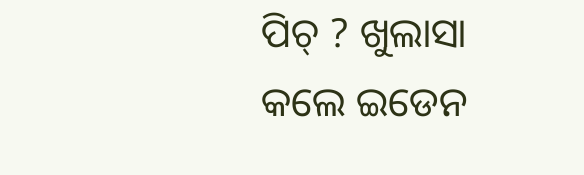ପିଚ୍ ? ଖୁଲାସା କଲେ ଇଡେନ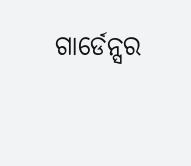ଗାର୍ଡେନ୍ସର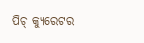ପିଚ୍ କ୍ୟୁରେଟର